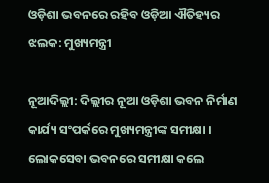ଓଡ଼ିଶା ଭବନରେ ରହିବ ଓଡ଼ିଆ ଐତିହ୍ୟର ଝଲକ: ମୁଖ୍ୟମନ୍ତ୍ରୀ

ନୂଆଦିଲ୍ଲୀ: ଦିଲ୍ଲୀର ନୂଆ ଓଡ଼ିଶା ଭବନ ନିର୍ମାଣ କାର୍ଯ୍ୟ ସଂପର୍କରେ ମୁଖ୍ୟମନ୍ତ୍ରୀଙ୍କ ସମୀକ୍ଷା । ଲୋକସେବା ଭବନରେ ସମୀକ୍ଷା କଲେ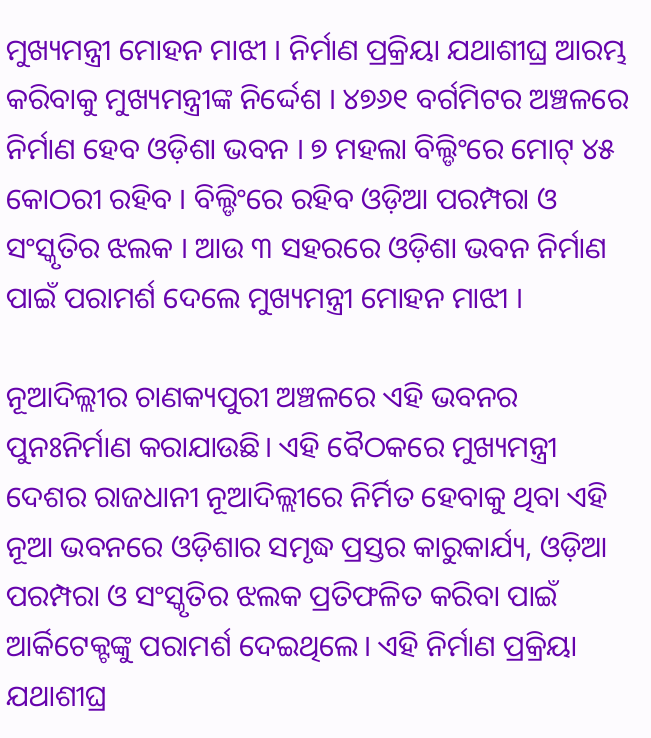ମୁଖ୍ୟମନ୍ତ୍ରୀ ମୋହନ ମାଝୀ । ନିର୍ମାଣ ପ୍ରକ୍ରିୟା ଯଥାଶୀଘ୍ର ଆରମ୍ଭ କରିବାକୁ ମୁଖ୍ୟମନ୍ତ୍ରୀଙ୍କ ନିର୍ଦ୍ଦେଶ । ୪୭୬୧ ବର୍ଗମିଟର ଅଞ୍ଚଳରେ ନିର୍ମାଣ ହେବ ଓଡ଼ିଶା ଭବନ । ୭ ମହଲା ବିଲ୍ଡିଂରେ ମୋଟ୍ ୪୫ କୋଠରୀ ରହିବ । ବିଲ୍ଡିଂରେ ରହିବ ଓଡ଼ିଆ ପରମ୍ପରା ଓ ସଂସ୍କୃତିର ଝଲକ । ଆଉ ୩ ସହରରେ ଓଡ଼ିଶା ଭବନ ନିର୍ମାଣ ପାଇଁ ପରାମର୍ଶ ଦେଲେ ମୁଖ୍ୟମନ୍ତ୍ରୀ ମୋହନ ମାଝୀ ।

ନୂଆଦିଲ୍ଲୀର ଚାଣକ୍ୟପୁରୀ ଅଞ୍ଚଳରେ ଏହି ଭବନର ପୁନଃନିର୍ମାଣ କରାଯାଉଛି। ଏହି ବୈଠକରେ ମୁଖ୍ୟମନ୍ତ୍ରୀ ଦେଶର ରାଜଧାନୀ ନୂଆଦିଲ୍ଲୀରେ ନିର୍ମିତ ହେବାକୁ ଥିବା ଏହି ନୂଆ ଭବନରେ ଓଡ଼ିଶାର ସମୃଦ୍ଧ ପ୍ରସ୍ତର କାରୁକାର୍ଯ୍ୟ, ଓଡ଼ିଆ ପରମ୍ପରା ଓ ସଂସ୍କୃତିର ଝଲକ ପ୍ରତିଫଳିତ କରିବା ପାଇଁ ଆର୍କିଟେକ୍ଟଙ୍କୁ ପରାମର୍ଶ ଦେଇଥିଲେ। ଏହି ନିର୍ମାଣ ପ୍ରକ୍ରିୟା ଯଥାଶୀଘ୍ର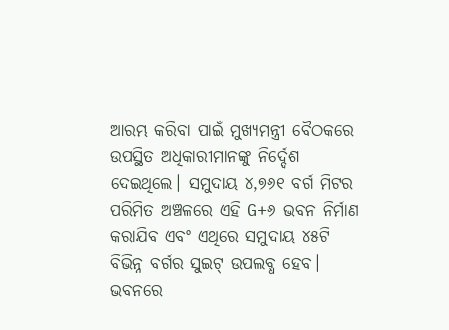ଆରମ୍ଭ କରିବା ପାଇଁ ମୁଖ୍ୟମନ୍ତ୍ରୀ ବୈଠକରେ ଉପସ୍ଥିତ ଅଧିକାରୀମାନଙ୍କୁ ନିର୍ଦ୍ଦେଶ ଦେଇଥିଲେ। ସମୁଦାୟ ୪,୭୬୧ ବର୍ଗ ମିଟର ପରିମିତ ଅଞ୍ଚଳରେ ଏହି G+୬ ଭବନ ନିର୍ମାଣ କରାଯିବ ଏବଂ ଏଥିରେ ସମୁଦାୟ ୪୫ଟି ବିଭିନ୍ନ ବର୍ଗର ସୁଇଟ୍‌ ଉପଲବ୍ଧ ହେବ। ଭବନରେ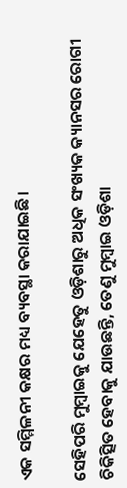ଏକ ସମ୍ମିଳନୀ କକ୍ଷର ମଧ୍ୟ ବ୍ୟବସ୍ଥା କରାଯାଇଛି।

ସେହିପରି ମୁମ୍ବାଇକୁ ଯେହେତୁ ଓଡ଼ିଶାରୁ ଅଧିକ ସଂଖ୍ୟକ କ୍ୟାନସର ରୋଗୀ ଚିକିତ୍ସିତ ହେବାକୁ ଯାଉଛନ୍ତି, ତେଣୁ ମୁମ୍ବାଇ ଓଡ଼ିଶା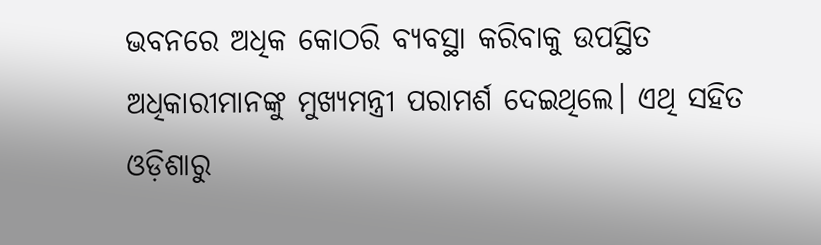ଭବନରେ ଅଧିକ କୋଠରି ବ୍ୟବସ୍ଥା କରିବାକୁ ଉପସ୍ଥିତ ଅଧିକାରୀମାନଙ୍କୁ ମୁଖ୍ୟମନ୍ତ୍ରୀ ପରାମର୍ଶ ଦେଇଥିଲେ। ଏଥି ସହିତ ଓଡ଼ିଶାରୁ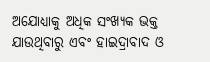ଅଯୋଧ୍ୟାକୁ ଅଧିକ ସଂଖ୍ୟକ ଭକ୍ତ ଯାଉଥିବାରୁ ଏବଂ ହାଇଦ୍ରାବାଦ ଓ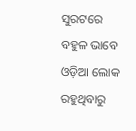ସୁରଟରେ ବହୁଳ ଭାବେ ଓଡ଼ିଆ ଲୋକ ରହୁଥିବାରୁ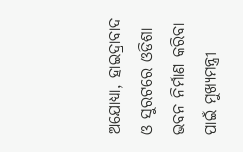ଅଯୋଧ୍ୟା, ହାଇଦ୍ରାବାଦ ଓ ସୁରଟରେ ଓଡିଶା ଭବନ ନିର୍ମାଣ କରିବା ପାଇଁ ମୁଖ୍ୟମନ୍ତ୍ରୀ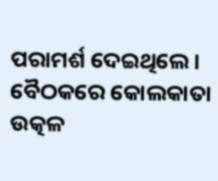ପରାମର୍ଶ ଦେଇଥିଲେ। ବୈଠକରେ କୋଲକାତା ଉତ୍କଳ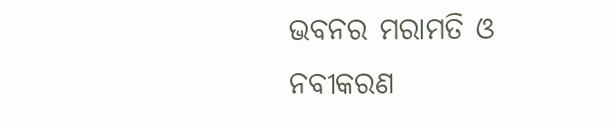ଭବନର ମରାମତି ଓ ନବୀକରଣ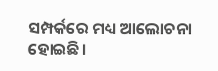ସମ୍ପର୍କରେ ମଧ୍ୟ ଆଲୋଚନା ହୋଇଛି।